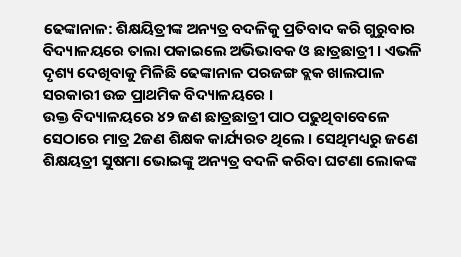ଢେଙ୍କାନାଳ: ଶିକ୍ଷୟିତ୍ରୀଙ୍କ ଅନ୍ୟତ୍ର ବଦଳିକୁ ପ୍ରତିବାଦ କରି ଗୁରୁବାର ବିଦ୍ୟାଳୟରେ ତାଲା ପକାଇଲେ ଅଭିଭାବକ ଓ ଛାତ୍ରଛାତ୍ରୀ । ଏଭଳି ଦୃଶ୍ୟ ଦେଖିବାକୁ ମିଳିଛି ଢେଙ୍କାନାଳ ପରଜଙ୍ଗ ବ୍ଲକ ଖାଲପାଳ ସରକାରୀ ଉଚ୍ଚ ପ୍ରାଥମିକ ବିଦ୍ୟାଳୟରେ ।
ଉକ୍ତ ବିଦ୍ୟାଳୟରେ ୪୨ ଜଣ ଛାତ୍ରଛାତ୍ରୀ ପାଠ ପଢୁଥିବାବେଳେ ସେଠାରେ ମାତ୍ର 2ଜଣ ଶିକ୍ଷକ କାର୍ଯ୍ୟରତ ଥିଲେ । ସେଥିମଧ୍ୟରୁ ଜଣେ ଶିକ୍ଷୟତ୍ରୀ ସୁଷମା ଭୋଇଙ୍କୁ ଅନ୍ୟତ୍ର ବଦଳି କରିବା ଘଟଣା ଲୋକଙ୍କ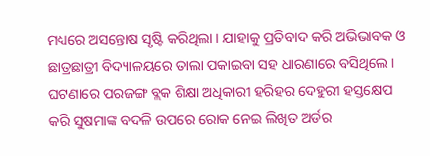ମଧ୍ୟରେ ଅସନ୍ତୋଷ ସୃଷ୍ଟି କରିଥିଲା । ଯାହାକୁ ପ୍ରତିବାଦ କରି ଅଭିଭାବକ ଓ ଛାତ୍ରଛାତ୍ରୀ ବିଦ୍ୟାଳୟରେ ତାଲା ପକାଇବା ସହ ଧାରଣାରେ ବସିଥିଲେ ।
ଘଟଣାରେ ପରଜଙ୍ଗ ବ୍ଲକ ଶିକ୍ଷା ଅଧିକାରୀ ହରିହର ଦେହୁରୀ ହସ୍ତକ୍ଷେପ କରି ସୁଷମାଙ୍କ ବଦଳି ଉପରେ ରୋକ ନେଇ ଲିଖିତ ଅର୍ଡର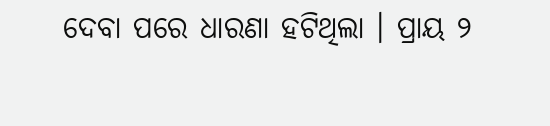ଦେବା ପରେ ଧାରଣା ହଟିଥିଲା । ପ୍ରାୟ ୨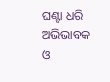ଘଣ୍ଟା ଧରି ଅଭିଭାବକ ଓ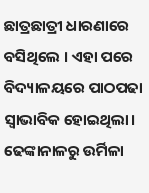ଛାତ୍ରଛାତ୍ରୀ ଧାରଣାରେ ବସିଥିଲେ । ଏହା ପରେ ବିଦ୍ୟାଳୟରେ ପାଠପଢା ସ୍ବାଭାବିକ ହୋଇଥିଲା।
ଢେଙ୍କାନାଳରୁ ଉର୍ମିଳା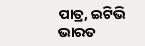ପାତ୍ର, ଇଟିଭି ଭାରତ